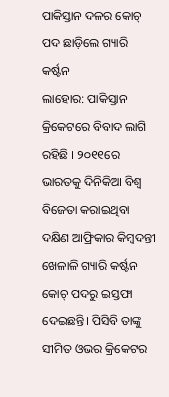ପାକିସ୍ତାନ ଦଳର କୋଚ୍ ପଦ ଛାଡ଼ିଲେ ଗ୍ୟାରି କର୍ଷ୍ଟନ
ଲାହୋର: ପାକିସ୍ତାନ କ୍ରିକେଟରେ ବିବାଦ ଲାଗି ରହିଛି । ୨୦୧୧ରେ ଭାରତକୁ ଦିନିକିଆ ବିଶ୍ୱ ବିଜେତା କରାଇଥିବା ଦକ୍ଷିଣ ଆଫ୍ରିକାର କିମ୍ବଦନ୍ତୀ ଖେଳାଳି ଗ୍ୟାରି କର୍ଷ୍ଟନ କୋଚ୍ ପଦରୁ ଇସ୍ତଫା ଦେଇଛନ୍ତି। ପିସିବି ତାଙ୍କୁ ସୀମିତ ଓଭର କ୍ରିକେଟର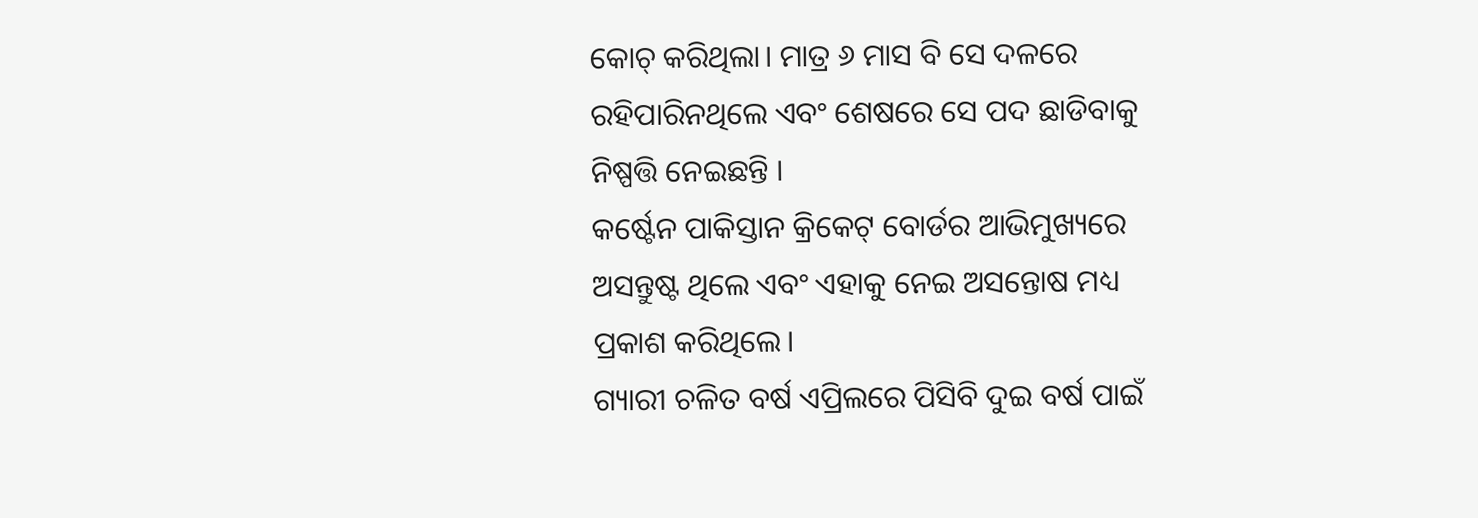କୋଚ୍ କରିଥିଲା। ମାତ୍ର ୬ ମାସ ବି ସେ ଦଳରେ ରହିପାରିନଥିଲେ ଏବଂ ଶେଷରେ ସେ ପଦ ଛାଡିବାକୁ ନିଷ୍ପତ୍ତି ନେଇଛନ୍ତି ।
କର୍ଷ୍ଟେନ ପାକିସ୍ତାନ କ୍ରିକେଟ୍ ବୋର୍ଡର ଆଭିମୁଖ୍ୟରେ ଅସନ୍ତୁଷ୍ଟ ଥିଲେ ଏବଂ ଏହାକୁ ନେଇ ଅସନ୍ତୋଷ ମଧ୍ୟ ପ୍ରକାଶ କରିଥିଲେ।
ଗ୍ୟାରୀ ଚଳିତ ବର୍ଷ ଏପ୍ରିଲରେ ପିସିବି ଦୁଇ ବର୍ଷ ପାଇଁ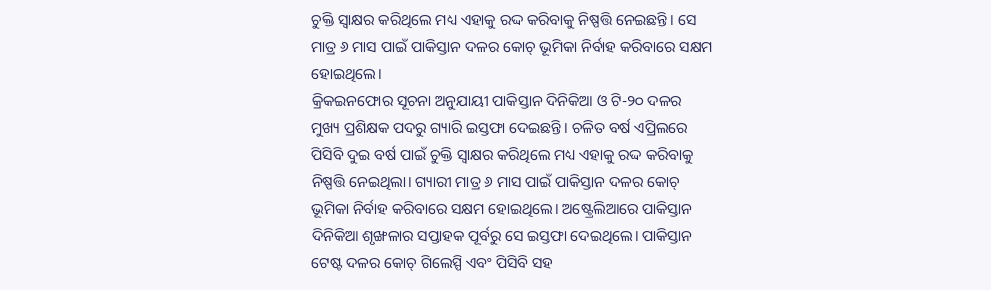ଚୁକ୍ତି ସ୍ୱାକ୍ଷର କରିଥିଲେ ମଧ୍ୟ ଏହାକୁ ରଦ୍ଦ କରିବାକୁ ନିଷ୍ପତ୍ତି ନେଇଛନ୍ତି। ସେ ମାତ୍ର ୬ ମାସ ପାଇଁ ପାକିସ୍ତାନ ଦଳର କୋଚ୍ ଭୂମିକା ନିର୍ବାହ କରିବାରେ ସକ୍ଷମ ହୋଇଥିଲେ।
କ୍ରିକଇନଫୋର ସୂଚନା ଅନୁଯାୟୀ ପାକିସ୍ତାନ ଦିନିକିଆ ଓ ଟି-୨୦ ଦଳର ମୁଖ୍ୟ ପ୍ରଶିକ୍ଷକ ପଦରୁ ଗ୍ୟାରି ଇସ୍ତଫା ଦେଇଛନ୍ତି। ଚଳିତ ବର୍ଷ ଏପ୍ରିଲରେ ପିସିବି ଦୁଇ ବର୍ଷ ପାଇଁ ଚୁକ୍ତି ସ୍ୱାକ୍ଷର କରିଥିଲେ ମଧ୍ୟ ଏହାକୁ ରଦ୍ଦ କରିବାକୁ ନିଷ୍ପତ୍ତି ନେଇଥିଲା। ଗ୍ୟାରୀ ମାତ୍ର ୬ ମାସ ପାଇଁ ପାକିସ୍ତାନ ଦଳର କୋଚ୍ ଭୂମିକା ନିର୍ବାହ କରିବାରେ ସକ୍ଷମ ହୋଇଥିଲେ। ଅଷ୍ଟ୍ରେଲିଆରେ ପାକିସ୍ତାନ ଦିନିକିଆ ଶୃଙ୍ଖଳାର ସପ୍ତାହକ ପୂର୍ବରୁ ସେ ଇସ୍ତଫା ଦେଇଥିଲେ। ପାକିସ୍ତାନ ଟେଷ୍ଟ ଦଳର କୋଚ୍ ଗିଲେସ୍ପି ଏବଂ ପିସିବି ସହ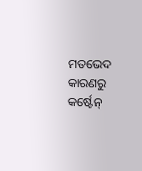ମତଭେଦ କାରଣରୁ କର୍ଷ୍ଟେନ୍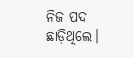ନିଜ ପଦ ଛାଡ଼ିଥିଲେ।